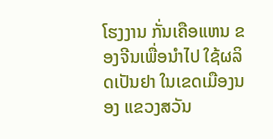ໂຮງງານ ກັ່ນເຄືອແຫນ ຂອງຈີນເພື່ອນໍາໄປ ໃຊ້ຜລິດເປັນຢາ ໃນເຂດເມືອງນອງ ແຂວງສວັນ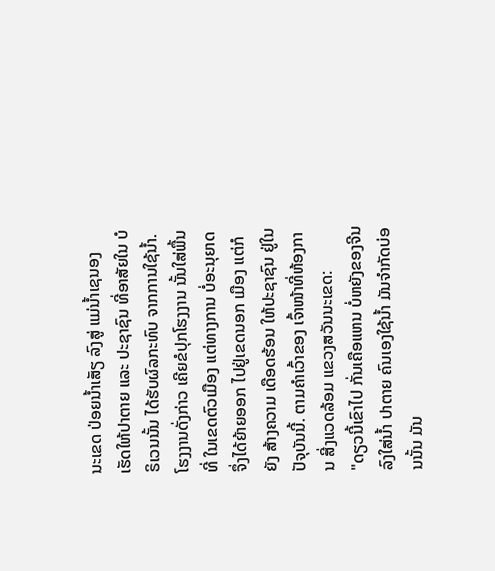ນະເຂດ ປ່ອຍນໍ້າເສັຽ ລົງສູ່ ແມ່ນໍ້າເຊນອງ ເຮັດໃຫ້ປາຕາຍ ແລະ ປະຊາຊົນ ທີ່ອາສັຍໃນ ບໍຣິເວນນັ້ນ ໄດ້ຮັບຜົລກະທົບ ຈາກການໃຊ້ນໍ້າ.
ໂຮງງານດັ່ງກ່າວ ເຄີຍຂໍປຸກໂຮງງານ ນັ້ນໃສ່ພື້ນທີ່ ໃນເຂດຕົວເມືອງ ແຕ່ທາງການ ບໍ່ອະນຸຍາດ ຈຶ່ງໄດ້ຍ້າຍອອກ ໄປຢູ່ເຂດນອກ ເມືອງ ແຕ່ກໍຍັງ ສ້າງຄວາມ ເດືອດຮ້ອນ ໃຫ້ປະຊາຊົນ ຢູ່ໃນ ປັຈຸບັນນີ້. ຕາມຄໍາເວົ້າຂອງ ເຈົ້າໜ້າທີ່ຫ້ອງການ ສີ່ງແວດລ້ອມ ແຂວງສວັນນະເຂດ:
"ດຽວນີ້ເຂົາໄປ ກັ່ນເຄືອແຫນ ບໍ່ຫຍັງຂອງຈີນ ລົງໃສ່ນໍ້າ ປາຕາຍ ຄົນເອງໃຊ້ນໍ້າ ມັນຈໍາກັດບ່ອນນັ້ນ ມັນ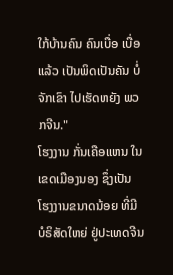ໃກ້ບ້ານຄົນ ຄົນເບື່ອ ເບື່ອແລ້ວ ເປັນພິດເປັນຄັນ ບໍ່ຈັກເຂົາ ໄປເຮັດຫຍັງ ພວກຈີນ."
ໂຮງງານ ກັ່ນເຄືອແຫນ ໃນເຂດເມືອງນອງ ຊຶ່ງເປັນ ໂຮງງານຂນາດນ້ອຍ ທີ່ມີ ບໍຣິສັດໃຫຍ່ ຢູ່ປະເທດຈີນ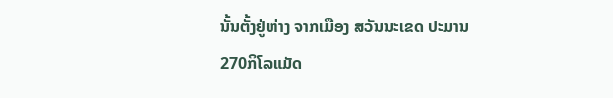ນັ້ນຕັ້ງຢູ່ຫ່າງ ຈາກເມືອງ ສວັນນະເຂດ ປະມານ 270ກິໂລແມັດ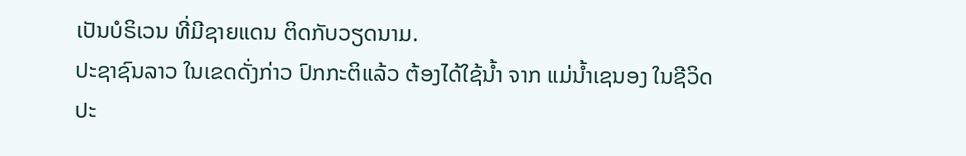ເປັນບໍຣິເວນ ທີ່ມີຊາຍແດນ ຕິດກັບວຽດນາມ.
ປະຊາຊົນລາວ ໃນເຂດດັ່ງກ່າວ ປົກກະຕິແລ້ວ ຕ້ອງໄດ້ໃຊ້ນໍ້າ ຈາກ ແມ່ນໍ້າເຊນອງ ໃນຊີວິດ ປະ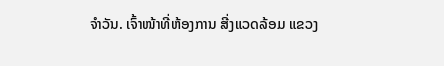ຈໍາວັນ. ເຈົ້າໜ້າທີ່ຫ້ອງການ ສີ່ງແວດລ້ອມ ແຂວງ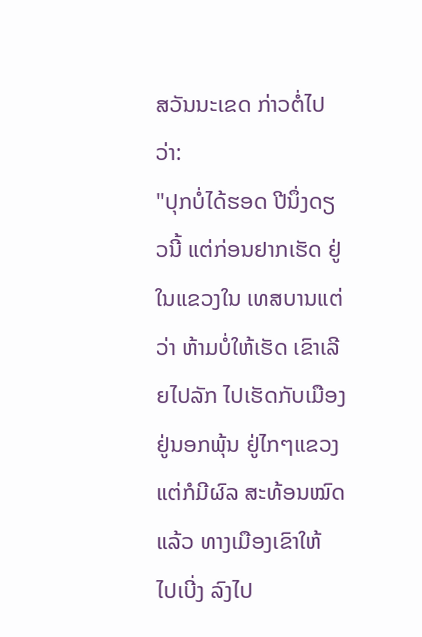ສວັນນະເຂດ ກ່າວຕໍ່ໄປວ່າ:
"ປຸກບໍ່ໄດ້ຮອດ ປີນຶ່ງດຽວນີ້ ແຕ່ກ່ອນຢາກເຮັດ ຢູ່ໃນແຂວງໃນ ເທສບານແຕ່ວ່າ ຫ້າມບໍ່ໃຫ້ເຮັດ ເຂົາເລີຍໄປລັກ ໄປເຮັດກັບເມືອງ ຢູ່ນອກພຸ້ນ ຢູ່ໄກໆແຂວງ ແຕ່ກໍມີຜົລ ສະທ້ອນໝົດແລ້ວ ທາງເມືອງເຂົາໃຫ້ ໄປເບີ່ງ ລົງໄປ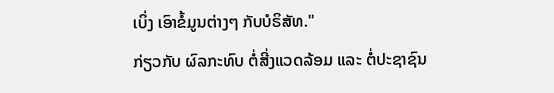ເບິ່ງ ເອົາຂໍ້ມູນຕ່າງໆ ກັບບໍຣິສັທ."
ກ່ຽວກັບ ຜົລກະທົບ ຕໍ່ສີ່ງແວດລ້ອມ ແລະ ຕໍ່ປະຊາຊົນ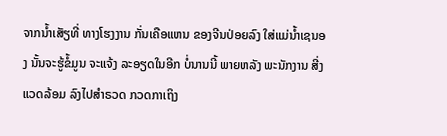ຈາກນໍ້າເສັຽທີ່ ທາງໂຮງງານ ກັ່ນເຄືອແຫນ ຂອງຈີນປ່ອຍລົງ ໃສ່ແມ່ນໍ້າເຊນອງ ນັ້ນຈະຮູ້ຂໍ້ມູນ ຈະແຈ້ງ ລະອຽດໃນອີກ ບໍ່ນານນີ້ ພາຍຫລັງ ພະນັກງານ ສີ່ງແວດລ້ອມ ລົງໄປສໍາຣວດ ກວດກາເຖິງ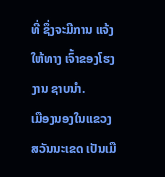ທີ່ ຊຶ່ງຈະມີການ ແຈ້ງໃຫ້ທາງ ເຈົ້າຂອງໂຮງງານ ຊາບນໍາ.
ເມືອງນອງໃນແຂວງ ສວັນນະເຂດ ເປັນເມື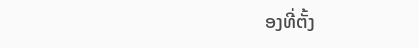ອງທີ່ຕັ້ງ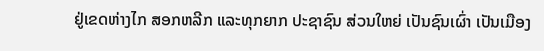ຢູ່ເຂດຫ່າງໄກ ສອກຫລີກ ແລະທຸກຍາກ ປະຊາຊົນ ສ່ວນໃຫຍ່ ເປັນຊົນເຜົ່າ ເປັນເມືອງ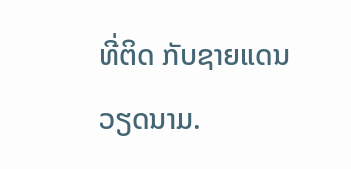ທີ່ຕິດ ກັບຊາຍແດນ ວຽດນາມ.